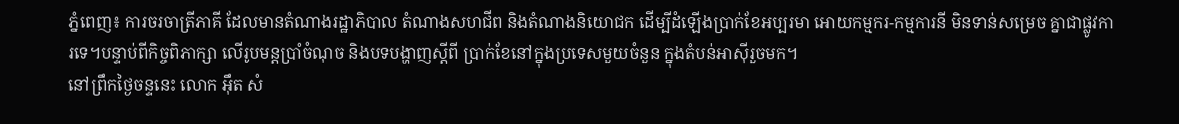ភ្នំពេញ៖ ការចរចាត្រីភាគី ដែលមានតំណាងរដ្ឋាភិបាល តំណាងសហជីព និងតំណាងនិយោជក ដើម្បីដំឡើងប្រាក់ខែអប្បរមា អោយកម្មករ-កម្មការនី មិនទាន់សម្រេច គ្នាជាផ្លូវការទេ។បន្ទាប់ពីកិច្ចពិភាក្សា លើរូបមន្តប្រាំចំណុច និងបទបង្ហាញស្តីពី ប្រាក់ខែនៅក្នុងប្រទេសមួយចំនួន ក្នុងតំបន់អាស៊ីរួចមក។
នៅព្រឹកថ្ងៃចន្ទនេះ លោក អ៊ឹត សំ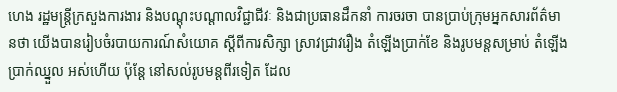ហេង រដ្ឋមន្ត្រីក្រសួងការងារ និងបណ្តុះបណ្តាលវិជ្ជាជីវៈ និងជាប្រធានដឹកនាំ ការចរចា បានប្រាប់ក្រុមអ្នកសារព័ត៌មានថា យើងបានរៀបចំរបាយការណ៍សំយោគ ស្តីពីការសិក្សា ស្រាវជ្រាវរឿង តំឡើងប្រាក់ខែ និងរូបមន្តសម្រាប់ តំឡើងប្រាក់ឈ្នួល អស់ហើយ ប៉ុន្តែ នៅសល់រូបមន្តពីរទៀត ដែល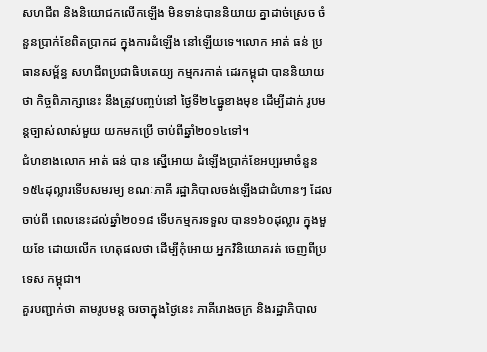សហជីព និងនិយោជកលើកឡើង មិនទាន់បាននិយាយ គ្នាដាច់ស្រេច ចំនួនប្រាក់ខែពិតប្រាកដ ក្នុងការដំឡើង នៅឡើយទេ។លោក អាត់ ធន់ ប្រធានសម្ព័ន្ធ សហជីពប្រជាធិបតេយ្យ កម្មករកាត់ ដេរកម្ពុជា បាននិយាយ ថា កិច្ចពិភាក្សានេះ នឹងត្រូវបញ្ចប់នៅ ថ្ងៃទី២៤ធ្នូខាងមុខ ដើម្បីដាក់ រូបមន្តច្បាស់លាស់មួយ យកមកប្រើ ចាប់ពីឆ្នាំ២០១៤ទៅ។
ជំហខាងលោក អាត់ ធន់ បាន ស្នើអោយ ដំឡើងប្រាក់ខែអប្បរមាចំនួន១៥៤ដុល្លារទើបសមរម្យ ខណៈភាគី រដ្ឋាភិបាលចង់ឡើងជាជំហានៗ ដែលចាប់ពី ពេលនេះដល់ឆ្នាំ២០១៨ ទើបកម្មករទទួល បាន១៦០ដុល្លារ ក្នុងមួយខែ ដោយលើក ហេតុផលថា ដើម្បីកុំអោយ អ្នកវិនិយោគរត់ ចេញពីប្រទេស កម្ពុជា។
គួរបញ្ជាក់ថា តាមរូបមន្ត ចរចាក្នុងថ្ងៃនេះ ភាគីរោងចក្រ និងរដ្ឋាភិបាល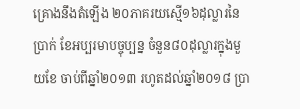គ្រោងនឹងតំឡើង ២០ភាគរយស្មើ១៦ដុល្លារនៃប្រាក់ ខែអប្បរមាបច្ចុប្បន្ន ចំនួន៨០ដុល្លារក្នុងមួយខែ ចាប់ពីឆ្នាំ២០១៣ រហូតដល់ឆ្នាំ២០១៨ ប្រា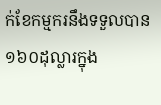ក់ខែកម្មករនឹងទទួលបាន១៦០ដុល្លារក្នុង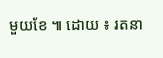មួយខែ ៕ ដោយ ៖ រតនា